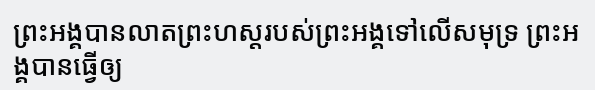ព្រះអង្គបានលាតព្រះហស្តរបស់ព្រះអង្គទៅលើសមុទ្រ ព្រះអង្គបានធ្វើឲ្យ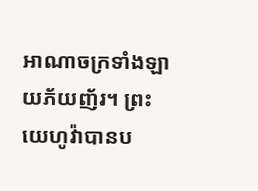អាណាចក្រទាំងឡាយភ័យញ័រ។ ព្រះយេហូវ៉ាបានប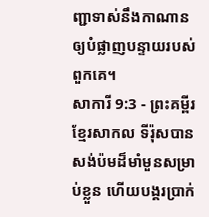ញ្ជាទាស់នឹងកាណានឲ្យបំផ្លាញបន្ទាយរបស់ពួកគេ។
សាការី 9:3 - ព្រះគម្ពីរខ្មែរសាកល ទីរ៉ុសបានសង់ប៉មដ៏មាំមួនសម្រាប់ខ្លួន ហើយបង្គរប្រាក់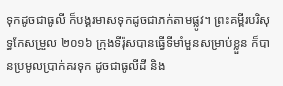ទុកដូចជាធូលី ក៏បង្គរមាសទុកដូចជាភក់តាមផ្លូវ។ ព្រះគម្ពីរបរិសុទ្ធកែសម្រួល ២០១៦ ក្រុងទីរ៉ុសបានធ្វើទីមាំមួនសម្រាប់ខ្លួន ក៏បានប្រមូលប្រាក់គរទុក ដូចជាធូលីដី និង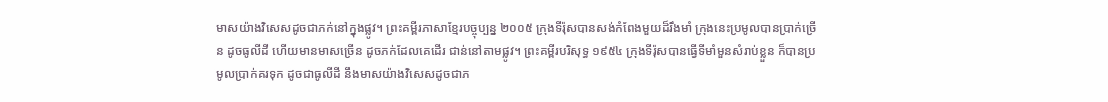មាសយ៉ាងវិសេសដូចជាភក់នៅក្នុងផ្លូវ។ ព្រះគម្ពីរភាសាខ្មែរបច្ចុប្បន្ន ២០០៥ ក្រុងទីរ៉ុសបានសង់កំពែងមួយដ៏រឹងមាំ ក្រុងនេះប្រមូលបានប្រាក់ច្រើន ដូចធូលីដី ហើយមានមាសច្រើន ដូចភក់ដែលគេដើរ ជាន់នៅតាមផ្លូវ។ ព្រះគម្ពីរបរិសុទ្ធ ១៩៥៤ ក្រុងទីរ៉ុសបានធ្វើទីមាំមួនសំរាប់ខ្លួន ក៏បានប្រមូលប្រាក់គរទុក ដូចជាធូលីដី នឹងមាសយ៉ាងវិសេសដូចជាភ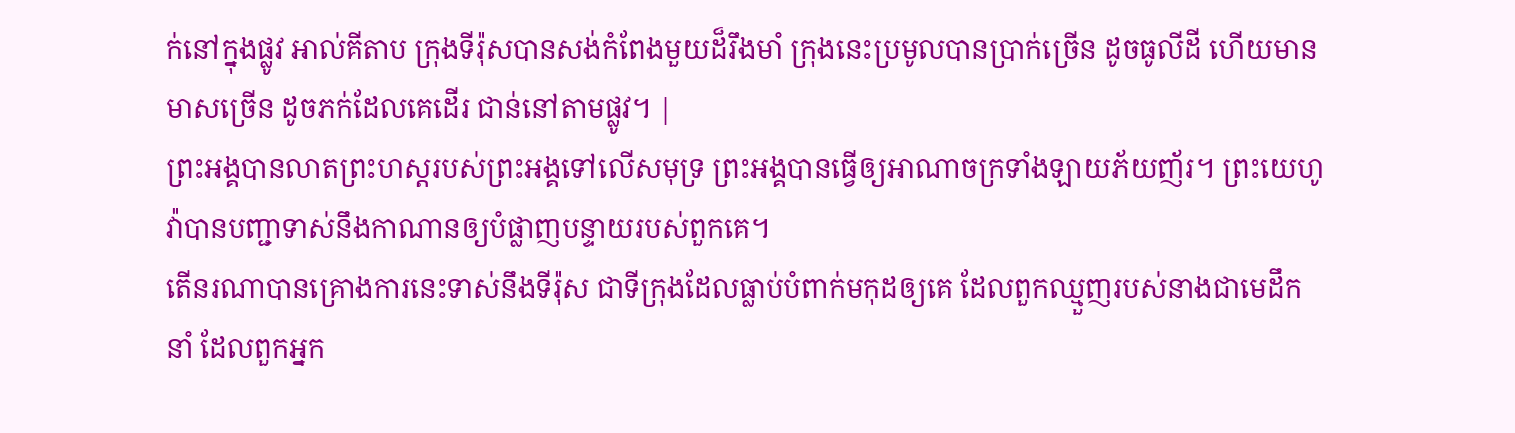ក់នៅក្នុងផ្លូវ អាល់គីតាប ក្រុងទីរ៉ុសបានសង់កំពែងមួយដ៏រឹងមាំ ក្រុងនេះប្រមូលបានប្រាក់ច្រើន ដូចធូលីដី ហើយមានមាសច្រើន ដូចភក់ដែលគេដើរ ជាន់នៅតាមផ្លូវ។ |
ព្រះអង្គបានលាតព្រះហស្តរបស់ព្រះអង្គទៅលើសមុទ្រ ព្រះអង្គបានធ្វើឲ្យអាណាចក្រទាំងឡាយភ័យញ័រ។ ព្រះយេហូវ៉ាបានបញ្ជាទាស់នឹងកាណានឲ្យបំផ្លាញបន្ទាយរបស់ពួកគេ។
តើនរណាបានគ្រោងការនេះទាស់នឹងទីរ៉ុស ជាទីក្រុងដែលធ្លាប់បំពាក់មកុដឲ្យគេ ដែលពួកឈ្មួញរបស់នាងជាមេដឹកនាំ ដែលពួកអ្នក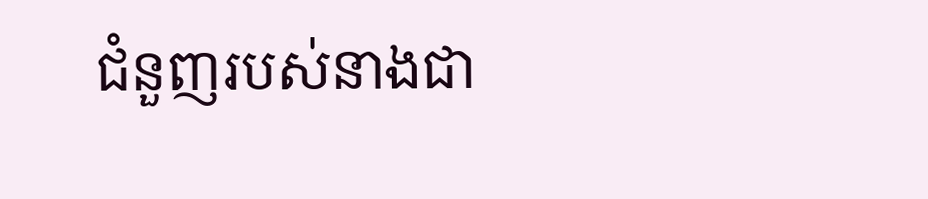ជំនួញរបស់នាងជា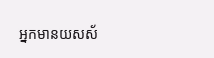អ្នកមានយសស័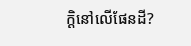ក្ដិនៅលើផែនដី?